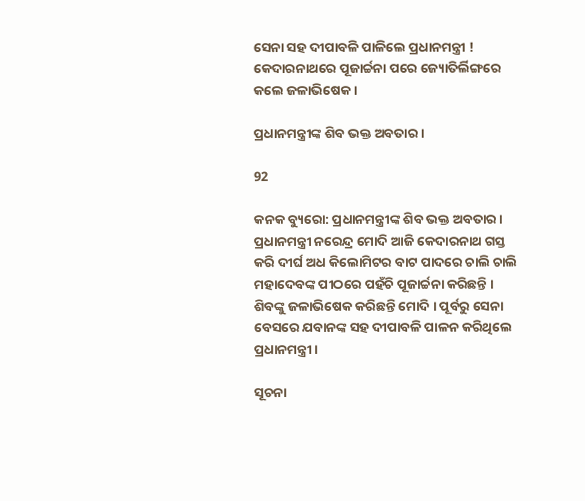ସେନା ସହ ଦୀପାବଳି ପାଳିଲେ ପ୍ରଧାନମନ୍ତ୍ରୀ ! କେଦାରନାଥରେ ପୂଜାର୍ଚ୍ଚନା ପରେ ଜ୍ୟୋତିର୍ଲିଙ୍ଗରେ କଲେ ଜଳାଭିଷେକ ।

ପ୍ରଧାନମନ୍ତ୍ରୀଙ୍କ ଶିବ ଭକ୍ତ ଅବତାର ।

92

କନକ ବ୍ୟୁରୋ: ପ୍ରଧାନମନ୍ତ୍ରୀଙ୍କ ଶିବ ଭକ୍ତ ଅବତାର । ପ୍ରଧାନମନ୍ତ୍ରୀ ନରେନ୍ଦ୍ର ମୋଦି ଆଜି କେଦାରନାଥ ଗସ୍ତ କରି ଦୀର୍ଘ ଅଧ କିଲୋମିଟର ବାଟ ପାଦରେ ଚାଲି ଚାଲି ମହାଦେବଙ୍କ ପୀଠରେ ପହଁଚି ପୂଜାର୍ଚ୍ଚନା କରିଛନ୍ତି । ଶିବଙ୍କୁ ଜଳାଭିଷେକ କରିଛନ୍ତି ମୋଦି । ପୂର୍ବରୁ ସେନା ବେସରେ ଯବାନଙ୍କ ସହ ଦୀପାବଳି ପାଳନ କରିଥିଲେ ପ୍ରଧାନମନ୍ତ୍ରୀ ।

ସୂଚନା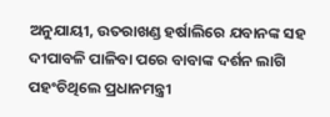ଅନୁଯାୟୀ, ଉତରାଖଣ୍ଡ ହର୍ଷାଲିରେ ଯବାନଙ୍କ ସହ ଦୀପାବଳି ପାଳିବା ପରେ ବାବାଙ୍କ ଦର୍ଶନ ଲାଗି ପହଂଚିଥିଲେ ପ୍ରଧାନମନ୍ତ୍ରୀ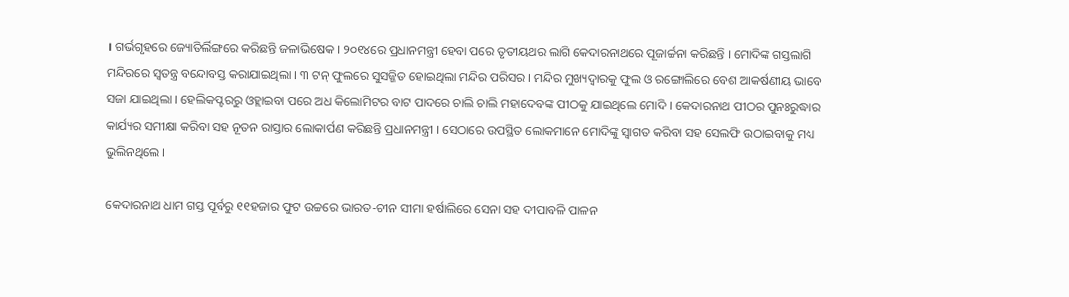। ଗର୍ଭଗୃହରେ ଜ୍ୟୋତିର୍ଲିଙ୍ଗରେ କରିଛନ୍ତି ଜଳାଭିଷେକ । ୨୦୧୪ରେ ପ୍ରଧାନମନ୍ତ୍ରୀ ହେବା ପରେ ତୃତୀୟଥର ଲାଗି କେଦାରନାଥରେ ପୂଜାର୍ଚ୍ଚନା କରିଛନ୍ତି । ମୋଦିଙ୍କ ଗସ୍ତଲାଗି ମନ୍ଦିରରେ ସ୍ୱତନ୍ତ୍ର ବନ୍ଦୋବସ୍ତ କରାଯାଇଥିଲା । ୩ ଟନ୍ ଫୁଲରେ ସୁସଜ୍ଜିତ ହୋଇଥିଲା ମନ୍ଦିର ପରିସର । ମନ୍ଦିର ମୁଖ୍ୟଦ୍ୱାରକୁ ଫୁଲ ଓ ରଙ୍ଗୋଲିରେ ବେଶ ଆକର୍ଷଣୀୟ ଭାବେ ସଜା ଯାଇଥିଲା । ହେଲିକପ୍ଟରରୁ ଓହ୍ଲାଇବା ପରେ ଅଧ କିଲୋମିଟର ବାଟ ପାଦରେ ଚାଲି ଚାଲି ମହାଦେବଙ୍କ ପୀଠକୁ ଯାଇଥିଲେ ମୋଦି । କେଦାରନାଥ ପୀଠର ପୁନଃରୁଦ୍ଧାର କାର୍ଯ୍ୟର ସମୀକ୍ଷା କରିବା ସହ ନୂତନ ରାସ୍ତାର ଲୋକାର୍ପଣ କରିଛନ୍ତି ପ୍ରଧାନମନ୍ତ୍ରୀ । ସେଠାରେ ଉପସ୍ଥିତ ଲୋକମାନେ ମୋଦିଙ୍କୁ ସ୍ୱାଗତ କରିବା ସହ ସେଲଫି ଉଠାଇବାକୁ ମଧ୍ୟ ଭୁଲିନଥିଲେ ।

କେଦାରନାଥ ଧାମ ଗସ୍ତ ପୂର୍ବରୁ ୧୧ହଜାର ଫୁଟ ଉଚ୍ଚରେ ଭାରତ-ଚୀନ ସୀମା ହର୍ଷାଲିରେ ସେନା ସହ ଦୀପାବଳି ପାଳନ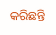କରିଛନ୍ତି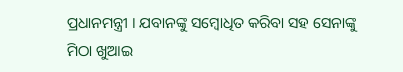ପ୍ରଧାନମନ୍ତ୍ରୀ । ଯବାନଙ୍କୁ ସମ୍ବୋଧିତ କରିବା ସହ ସେନାଙ୍କୁ ମିଠା ଖୁଆଇ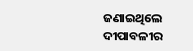ଜଣାଇଥିଲେ ଦୀପାବଳୀର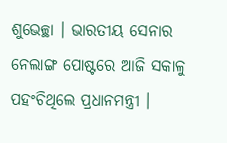ଶୁଭେଚ୍ଛା । ଭାରତୀୟ ସେନାର ନେଲାଙ୍ଗ ପୋଷ୍ଟରେ ଆଜି ସକାଳୁ ପହଂଚିଥିଲେ ପ୍ରଧାନମନ୍ତ୍ରୀ ।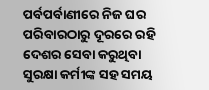ପର୍ବପର୍ବାଣୀରେ ନିଜ ଘର ପରିବାରଠାରୁ ଦୂରରେ ରହି ଦେଶର ସେବା କରୁଥିବା ସୁରକ୍ଷା କର୍ମୀଙ୍କ ସହ ସମୟ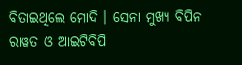ବିତାଇଥିଲେ ମୋଦି । ସେନା ମୁଖ୍ୟ ବିପିନ ରାୱତ ଓ ଆଇଟିବିପି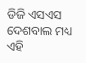ଡିଜି ଏସଏସ ଦେଶବାଲ ମଧ୍ୟ ଏହି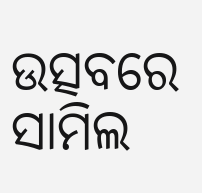ଉତ୍ସବରେ ସାମିଲ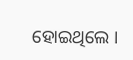ହୋଇଥିଲେ ।